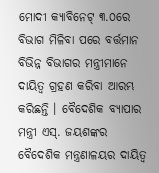ମୋଦୀ କ୍ୟାବିନେଟ୍ ୩.୦ରେ ବିଭାଗ ମିଳିବା ପରେ ବର୍ତ୍ତମାନ ବିଭିନ୍ନ ବିଭାଗର ମନ୍ତ୍ରୀମାନେ ଦାୟିତ୍ବ ଗ୍ରହଣ କରିବା ଆରମ୍ଭ କରିଛନ୍ତି । ବୈଦେଶିକ ବ୍ୟାପାର ମନ୍ତ୍ରୀ ଏସ୍. ଜୟଶଙ୍କର ବୈଦେଶିକ ମନ୍ତ୍ରଣାଳୟର ଦାୟିତ୍ୱ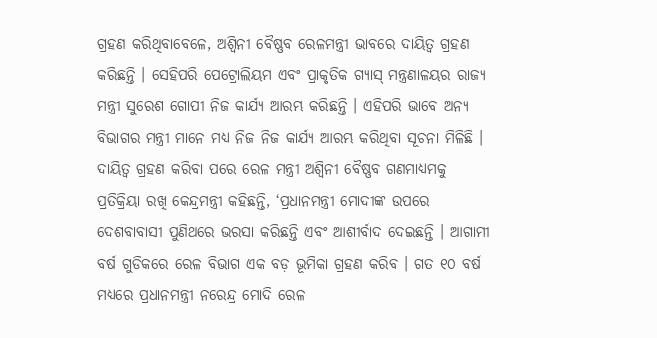ଗ୍ରହଣ କରିଥିବାବେଳେ, ଅଶ୍ୱିନୀ ବୈଷ୍ଣବ ରେଳମନ୍ତ୍ରୀ ଭାବରେ ଦାୟିତ୍ବ ଗ୍ରହଣ କରିଛନ୍ତି । ସେହିପରି ପେଟ୍ରୋଲିୟମ ଏବଂ ପ୍ରାକୃତିକ ଗ୍ୟାସ୍ ମନ୍ତ୍ରଣାଳୟର ରାଜ୍ୟ ମନ୍ତ୍ରୀ ସୁରେଶ ଗୋପୀ ନିଜ କାର୍ଯ୍ୟ ଆରମ୍ଭ କରିଛନ୍ତି । ଏହିପରି ଭାବେ ଅନ୍ୟ ବିଭାଗର ମନ୍ତ୍ରୀ ମାନେ ମଧ୍ୟ ନିଜ ନିଜ କାର୍ଯ୍ୟ ଆରମ୍ଭ କରିଥିବା ସୂଚନା ମିଳିଛି । ଦାୟିତ୍ୱ ଗ୍ରହଣ କରିବା ପରେ ରେଳ ମନ୍ତ୍ରୀ ଅଶ୍ୱିନୀ ବୈଷ୍ଣବ ଗଣମାଧ୍ୟମକୁ ପ୍ରତିକ୍ରିୟା ରଖି କେନ୍ଦ୍ରମନ୍ତ୍ରୀ କହିଛନ୍ତି, ‘ପ୍ରଧାନମନ୍ତ୍ରୀ ମୋଦୀଙ୍କ ଉପରେ ଦେଶବାବାସୀ ପୁଣିଥରେ ଭରସା କରିଛନ୍ତି ଏବଂ ଆଶୀର୍ବାଦ ଦେଇଛନ୍ତି । ଆଗାମୀ ବର୍ଷ ଗୁଡିକରେ ରେଳ ବିଭାଗ ଏକ ବଡ଼ ଭୂମିକା ଗ୍ରହଣ କରିବ । ଗତ ୧୦ ବର୍ଷ ମଧ୍ୟରେ ପ୍ରଧାନମନ୍ତ୍ରୀ ନରେନ୍ଦ୍ର ମୋଦି ରେଳ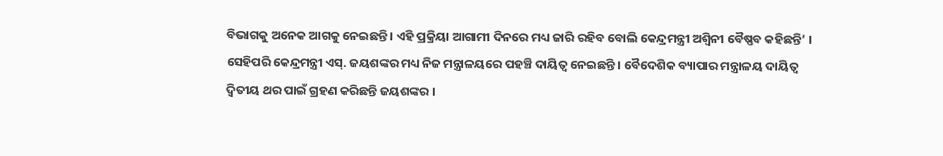ବିଭାଗକୁ ଅନେକ ଆଗକୁ ନେଇଛନ୍ତି । ଏହି ପ୍ରକ୍ରିୟା ଆଗାମୀ ଦିନରେ ମଧ୍ୟ ଜାରି ରହିବ ବୋଲି କେନ୍ଦ୍ରମନ୍ତ୍ରୀ ଅଶ୍ୱିନୀ ବୈଷ୍ଣବ କହିଛନ୍ତି’ । ସେହିପରି କେନ୍ଦ୍ରମନ୍ତ୍ରୀ ଏସ୍. ଜୟଶଙ୍କର ମଧ୍ୟ ନିଜ ମନ୍ତ୍ରାଳୟରେ ପହଞ୍ଚି ଦାୟିତ୍ୱ ନେଇଛନ୍ତି । ବୈଦେଶିକ ବ୍ୟାପାର ମନ୍ତ୍ରାଳୟ ଦାୟିତ୍ୱ ଦ୍ୱିତୀୟ ଥର ପାଇଁ ଗ୍ରହଣ କରିଛନ୍ତି ଜୟଶଙ୍କର ।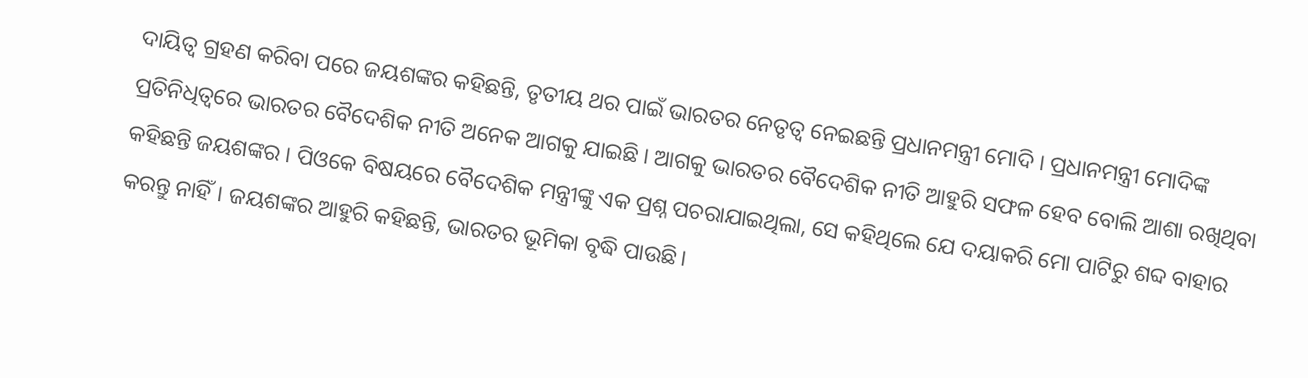ଦାୟିତ୍ୱ ଗ୍ରହଣ କରିବା ପରେ ଜୟଶଙ୍କର କହିଛନ୍ତି, ତୃତୀୟ ଥର ପାଇଁ ଭାରତର ନେତୃତ୍ୱ ନେଇଛନ୍ତି ପ୍ରଧାନମନ୍ତ୍ରୀ ମୋଦି । ପ୍ରଧାନମନ୍ତ୍ରୀ ମୋଦିଙ୍କ ପ୍ରତିନିଧିତ୍ୱରେ ଭାରତର ବୈଦେଶିକ ନୀତି ଅନେକ ଆଗକୁ ଯାଇଛି । ଆଗକୁ ଭାରତର ବୈଦେଶିକ ନୀତି ଆହୁରି ସଫଳ ହେବ ବୋଲି ଆଶା ରଖିଥିବା କହିଛନ୍ତି ଜୟଶଙ୍କର । ପିଓକେ ବିଷୟରେ ବୈଦେଶିକ ମନ୍ତ୍ରୀଙ୍କୁ ଏକ ପ୍ରଶ୍ନ ପଚରାଯାଇଥିଲା, ସେ କହିଥିଲେ ଯେ ଦୟାକରି ମୋ ପାଟିରୁ ଶବ୍ଦ ବାହାର କରନ୍ତୁ ନାହିଁ। ଜୟଶଙ୍କର ଆହୁରି କହିଛନ୍ତି, ଭାରତର ଭୂମିକା ବୃଦ୍ଧି ପାଉଛି।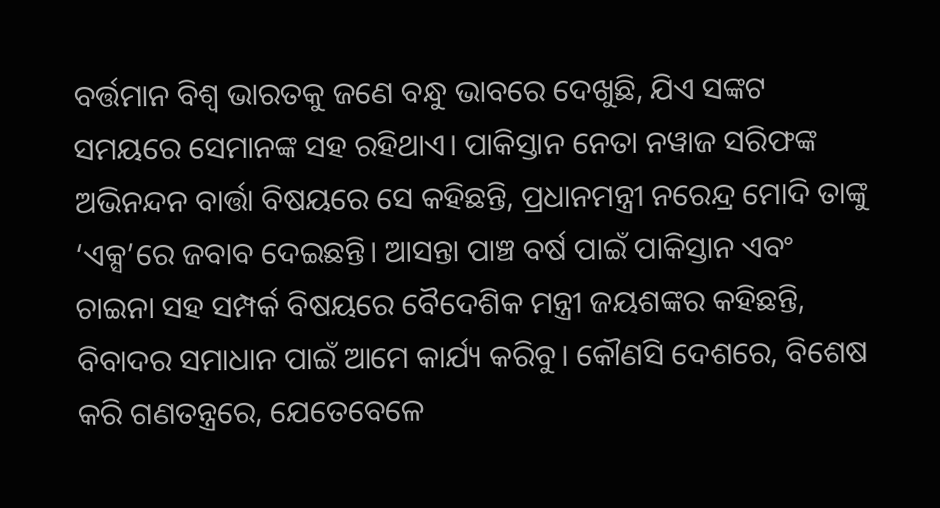ବର୍ତ୍ତମାନ ବିଶ୍ୱ ଭାରତକୁ ଜଣେ ବନ୍ଧୁ ଭାବରେ ଦେଖୁଛି, ଯିଏ ସଙ୍କଟ ସମୟରେ ସେମାନଙ୍କ ସହ ରହିଥାଏ। ପାକିସ୍ତାନ ନେତା ନୱାଜ ସରିଫଙ୍କ ଅଭିନନ୍ଦନ ବାର୍ତ୍ତା ବିଷୟରେ ସେ କହିଛନ୍ତି, ପ୍ରଧାନମନ୍ତ୍ରୀ ନରେନ୍ଦ୍ର ମୋଦି ତାଙ୍କୁ ‘ଏକ୍ସ’ରେ ଜବାବ ଦେଇଛନ୍ତି। ଆସନ୍ତା ପାଞ୍ଚ ବର୍ଷ ପାଇଁ ପାକିସ୍ତାନ ଏବଂ ଚାଇନା ସହ ସମ୍ପର୍କ ବିଷୟରେ ବୈଦେଶିକ ମନ୍ତ୍ରୀ ଜୟଶଙ୍କର କହିଛନ୍ତି, ବିବାଦର ସମାଧାନ ପାଇଁ ଆମେ କାର୍ଯ୍ୟ କରିବୁ। କୌଣସି ଦେଶରେ, ବିଶେଷ କରି ଗଣତନ୍ତ୍ରରେ, ଯେତେବେଳେ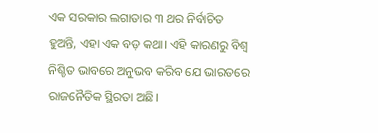ଏକ ସରକାର ଲଗାତାର ୩ ଥର ନିର୍ବାଚିତ ହୁଅନ୍ତି, ଏହା ଏକ ବଡ଼ କଥା। ଏହି କାରଣରୁ ବିଶ୍ୱ ନିଶ୍ଚିତ ଭାବରେ ଅନୁଭବ କରିବ ଯେ ଭାରତରେ ରାଜନୈତିକ ସ୍ଥିରତା ଅଛି।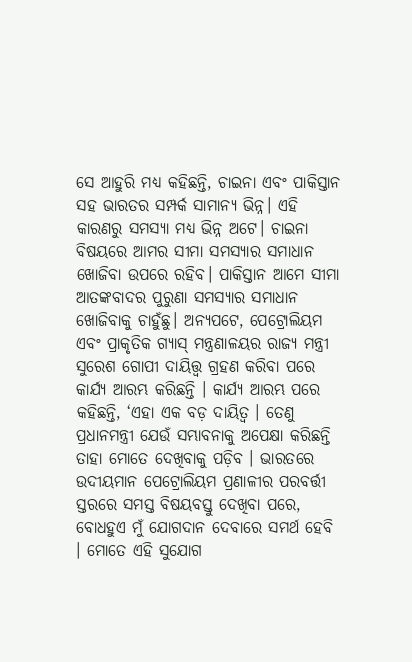ସେ ଆହୁରି ମଧ୍ୟ କହିଛନ୍ତି, ଚାଇନା ଏବଂ ପାକିସ୍ତାନ ସହ ଭାରତର ସମ୍ପର୍କ ସାମାନ୍ୟ ଭିନ୍ନ। ଏହି କାରଣରୁ ସମସ୍ୟା ମଧ୍ୟ ଭିନ୍ନ ଅଟେ। ଚାଇନା ବିଷୟରେ ଆମର ସୀମା ସମସ୍ୟାର ସମାଧାନ ଖୋଜିବା ଉପରେ ରହିବ। ପାକିସ୍ତାନ ଆମେ ସୀମା ଆତଙ୍କବାଦର ପୁରୁଣା ସମସ୍ୟାର ସମାଧାନ ଖୋଜିବାକୁ ଚାହୁଁଛୁ। ଅନ୍ୟପଟେ, ପେଟ୍ରୋଲିୟମ ଏବଂ ପ୍ରାକୃତିକ ଗ୍ୟାସ୍ ମନ୍ତ୍ରଣାଳୟର ରାଜ୍ୟ ମନ୍ତ୍ରୀ ସୁରେଶ ଗୋପୀ ଦାୟିତ୍ତ୍ବ ଗ୍ରହଣ କରିବା ପରେ କାର୍ଯ୍ୟ ଆରମ୍ଭ କରିଛନ୍ତି । କାର୍ଯ୍ୟ ଆରମ୍ଭ ପରେ କହିଛନ୍ତି, ‘ଏହା ଏକ ବଡ଼ ଦାୟିତ୍ୱ । ତେଣୁ ପ୍ରଧାନମନ୍ତ୍ରୀ ଯେଉଁ ସମ୍ଭାବନାକୁ ଅପେକ୍ଷା କରିଛନ୍ତି ତାହା ମୋତେ ଦେଖିବାକୁ ପଡ଼ିବ । ଭାରତରେ ଉଦୀୟମାନ ପେଟ୍ରୋଲିୟମ ପ୍ରଣାଳୀର ପରବର୍ତ୍ତୀ ସ୍ତରରେ ସମସ୍ତ ବିଷୟବସ୍ତୁ ଦେଖିବା ପରେ, ବୋଧହୁଏ ମୁଁ ଯୋଗଦାନ ଦେବାରେ ସମର୍ଥ ହେବି । ମୋତେ ଏହି ସୁଯୋଗ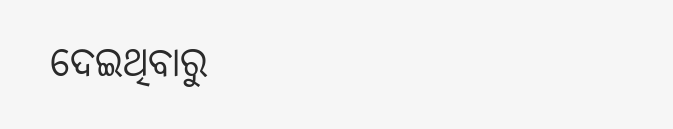ଦେଇଥିବାରୁ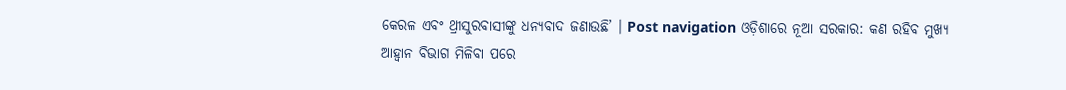କେରଳ ଏବଂ ଥ୍ରୀସୁରବାସୀଙ୍କୁ ଧନ୍ୟବାଦ ଜଣାଉଛି’ । Post navigation ଓଡ଼ିଶାରେ ନୂଆ ସରକାର: କଣ ରହିବ ମୁଖ୍ୟ ଆହ୍ୱାନ ବିଭାଗ ମିଳିବା ପରେ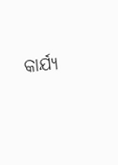କାର୍ଯ୍ୟ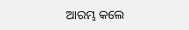ଆରମ୍ଭ କଲେ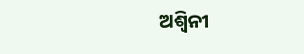ଅଶ୍ୱିନୀ